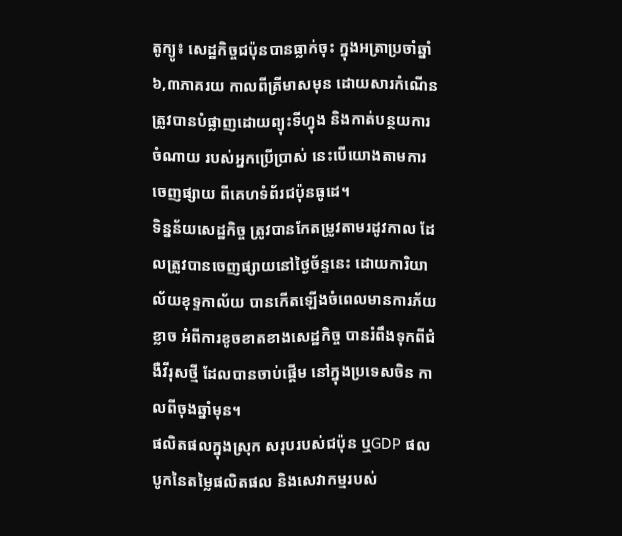តូក្យូ៖ សេដ្ឋកិច្ចជប៉ុនបានធ្លាក់ចុះ ក្នុងអត្រាប្រចាំឆ្នាំ៦,៣ភាគរយ កាលពីត្រីមាសមុន ដោយសារកំណើន ត្រូវបានបំផ្លាញដោយព្យុះទីហ្វុង និងកាត់បន្ថយការចំណាយ របស់អ្នកប្រើប្រាស់ នេះបើយោងតាមការចេញផ្សាយ ពីគេហទំព័រជប៉ុនធូដេ។
ទិន្នន័យសេដ្ឋកិច្ច ត្រូវបានកែតម្រូវតាមរដូវកាល ដែលត្រូវបានចេញផ្សាយនៅថ្ងៃច័ន្ទនេះ ដោយការិយាល័យខុទ្ទកាល័យ បានកើតឡើងចំពេលមានការភ័យខ្លាច អំពីការខូចខាតខាងសេដ្ឋកិច្ច បានរំពឹងទុកពីជំងឺវីរុសថ្មី ដែលបានចាប់ផ្តើម នៅក្នុងប្រទេសចិន កាលពីចុងឆ្នាំមុន។
ផលិតផលក្នុងស្រុក សរុបរបស់ជប៉ុន ឬGDP ផលបូកនៃតម្លៃផលិតផល និងសេវាកម្មរបស់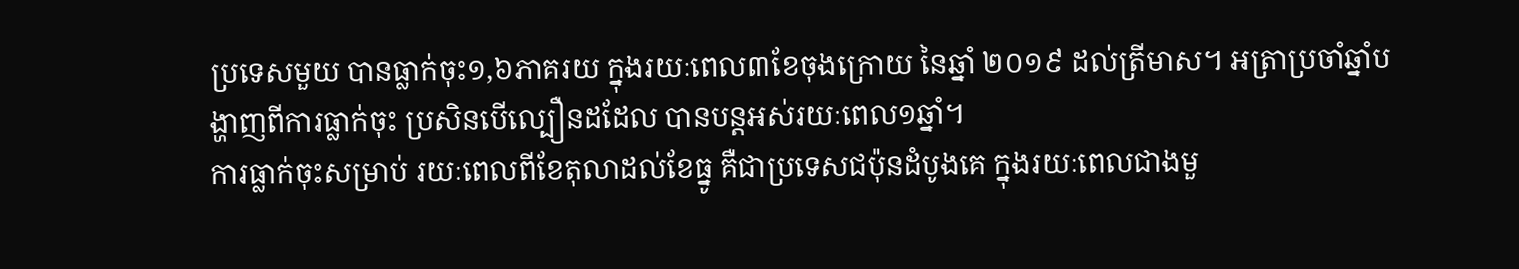ប្រទេសមួយ បានធ្លាក់ចុះ១,៦ភាគរយ ក្នុងរយៈពេល៣ខែចុងក្រោយ នៃឆ្នាំ ២០១៩ ដល់ត្រីមាស។ អត្រាប្រចាំឆ្នាំបង្ហាញពីការធ្លាក់ចុះ ប្រសិនបើល្បឿនដដែល បានបន្តអស់រយៈពេល១ឆ្នាំ។
ការធ្លាក់ចុះសម្រាប់ រយៈពេលពីខែតុលាដល់ខែធ្នូ គឺជាប្រទេសជប៉ុនដំបូងគេ ក្នុងរយៈពេលជាងមួ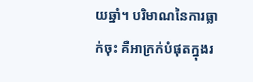យឆ្នាំ។ បរិមាណនៃការធ្លាក់ចុះ គឺអាក្រក់បំផុតក្នុងរ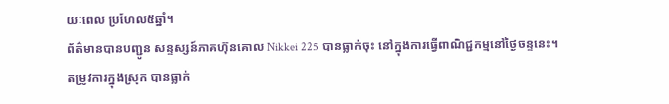យៈពេល ប្រហែល៥ឆ្នាំ។
ព័ត៌មានបានបញ្ជូន សន្ទស្សន៍ភាគហ៊ុនគោល Nikkei 225 បានធ្លាក់ចុះ នៅក្នុងការធ្វើពាណិជ្ជកម្មនៅថ្ងៃចន្ទនេះ។
តម្រូវការក្នុងស្រុក បានធ្លាក់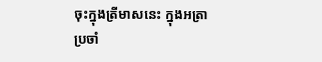ចុះក្នុងត្រីមាសនេះ ក្នុងអត្រាប្រចាំ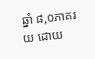ឆ្នាំ ៨,០ភាគរយ ដោយ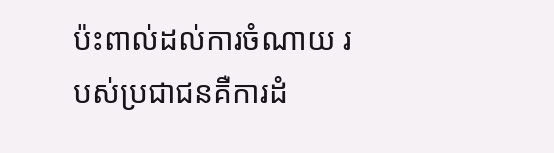ប៉ះពាល់ដល់ការចំណាយ របស់ប្រជាជនគឺការដំ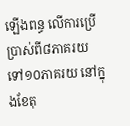ឡើងពន្ធ លើការប្រើប្រាស់ពី៨ភាគរយ ទៅ១០ភាគរយ នៅក្នុងខែតុ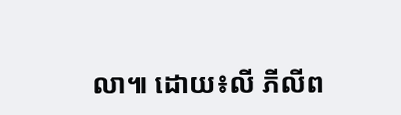លា៕ ដោយ៖លី ភីលីព